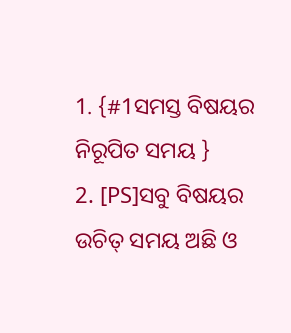1. {#1ସମସ୍ତ ବିଷୟର ନିରୂପିତ ସମୟ }
2. [PS]ସବୁ ବିଷୟର ଉଚିତ୍ ସମୟ ଅଛି ଓ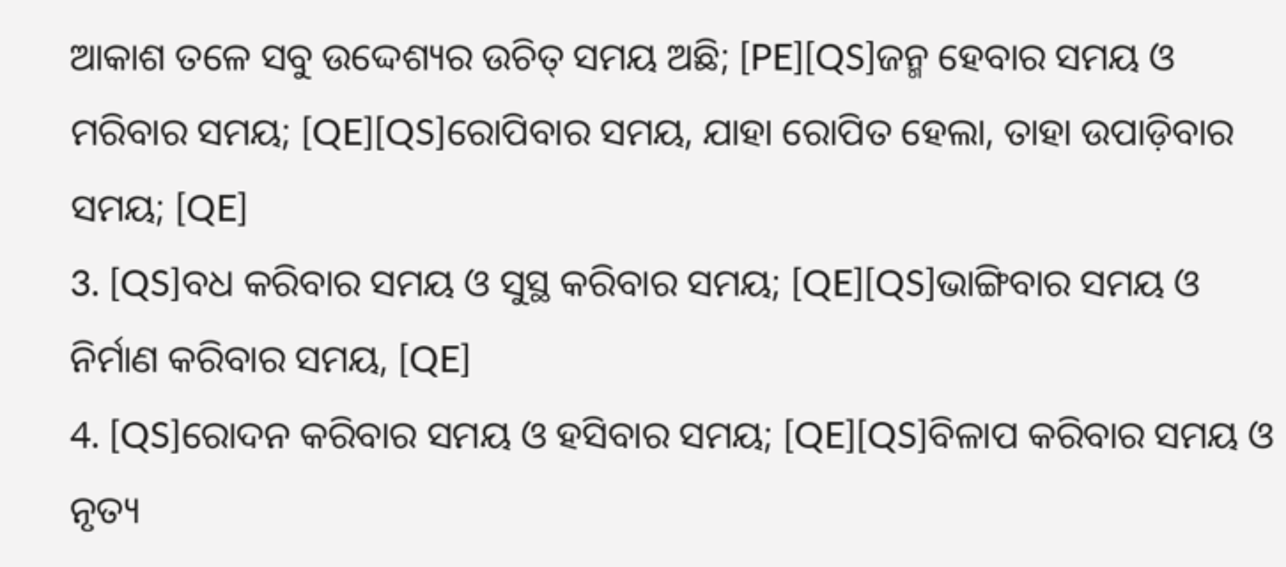ଆକାଶ ତଳେ ସବୁ ଉଦ୍ଦେଶ୍ୟର ଉଚିତ୍ ସମୟ ଅଛି; [PE][QS]ଜନ୍ମ ହେବାର ସମୟ ଓ ମରିବାର ସମୟ; [QE][QS]ରୋପିବାର ସମୟ, ଯାହା ରୋପିତ ହେଲା, ତାହା ଉପାଡ଼ିବାର ସମୟ; [QE]
3. [QS]ବଧ କରିବାର ସମୟ ଓ ସୁସ୍ଥ କରିବାର ସମୟ; [QE][QS]ଭାଙ୍ଗିବାର ସମୟ ଓ ନିର୍ମାଣ କରିବାର ସମୟ, [QE]
4. [QS]ରୋଦନ କରିବାର ସମୟ ଓ ହସିବାର ସମୟ; [QE][QS]ବିଳାପ କରିବାର ସମୟ ଓ ନୃତ୍ୟ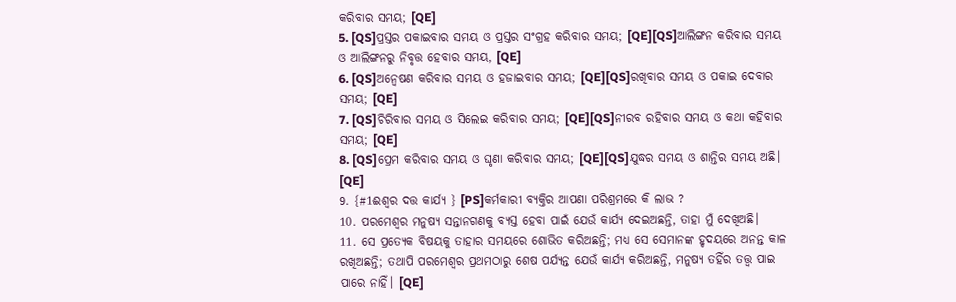କରିବାର ସମୟ; [QE]
5. [QS]ପ୍ରସ୍ତର ପକାଇବାର ସମୟ ଓ ପ୍ରସ୍ତର ସଂଗ୍ରହ କରିବାର ସମୟ; [QE][QS]ଆଲିଙ୍ଗନ କରିବାର ସମୟ ଓ ଆଲିଙ୍ଗନରୁ ନିବୃତ୍ତ ହେବାର ସମୟ, [QE]
6. [QS]ଅନ୍ଵେଷଣ କରିବାର ସମୟ ଓ ହଜାଇବାର ସମୟ; [QE][QS]ରଖିବାର ସମୟ ଓ ପକାଇ ଦେବାର ସମୟ; [QE]
7. [QS]ଚିରିବାର ସମୟ ଓ ସିଲେଇ କରିବାର ସମୟ; [QE][QS]ନୀରବ ରହିବାର ସମୟ ଓ କଥା କହିବାର ସମୟ; [QE]
8. [QS]ପ୍ରେମ କରିବାର ସମୟ ଓ ଘୃଣା କରିବାର ସମୟ; [QE][QS]ଯୁଦ୍ଧର ସମୟ ଓ ଶାନ୍ତିର ସମୟ ଅଛି। [QE]
9. {#1ଈଶ୍ୱର ଦତ୍ତ କାର୍ଯ୍ୟ } [PS]କର୍ମକାରୀ ବ୍ୟକ୍ତିର ଆପଣା ପରିଶ୍ରମରେ କି ଲାଭ ?
10. ପରମେଶ୍ୱର ମନୁଷ୍ୟ ସନ୍ତାନଗଣକୁ ବ୍ୟସ୍ତ ହେବା ପାଇଁ ଯେଉଁ କାର୍ଯ୍ୟ ଦେଇଅଛନ୍ତି, ତାହା ମୁଁ ଦେଖିଅଛି।
11. ସେ ପ୍ରତ୍ୟେକ ବିଷୟକୁ ତାହାର ସମୟରେ ଶୋଭିତ କରିଅଛନ୍ତି; ମଧ୍ୟ ସେ ସେମାନଙ୍କ ହୃଦୟରେ ଅନନ୍ତ କାଳ ରଖିଅଛନ୍ତି; ତଥାପି ପରମେଶ୍ୱର ପ୍ରଥମଠାରୁ ଶେଷ ପର୍ଯ୍ୟନ୍ତ ଯେଉଁ କାର୍ଯ୍ୟ କରିଅଛନ୍ତି, ମନୁଷ୍ୟ ତହିଁର ତତ୍ତ୍ୱ ପାଇ ପାରେ ନାହିଁ। [QE]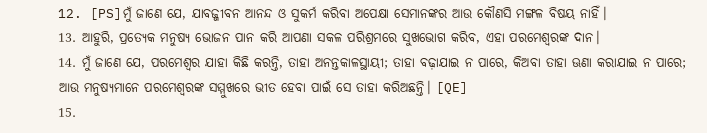12. [PS]ମୁଁ ଜାଣେ ଯେ, ଯାବଜ୍ଜୀବନ ଆନନ୍ଦ ଓ ସୁକର୍ମ କରିବା ଅପେକ୍ଷା ସେମାନଙ୍କର ଆଉ କୌଣସି ମଙ୍ଗଳ ବିଷୟ ନାହିଁ।
13. ଆହୁରି, ପ୍ରତ୍ୟେକ ମନୁଷ୍ୟ ଭୋଜନ ପାନ କରି ଆପଣା ସକଳ ପରିଶ୍ରମରେ ସୁଖଭୋଗ କରିବ, ଏହା ପରମେଶ୍ୱରଙ୍କ ଦାନ।
14. ମୁଁ ଜାଣେ ଯେ, ପରମେଶ୍ୱର ଯାହା କିଛି କରନ୍ତି, ତାହା ଅନନ୍ତକାଳସ୍ଥାୟୀ; ତାହା ବଢ଼ାଯାଇ ନ ପାରେ, କିଅବା ତାହା ଊଣା କରାଯାଇ ନ ପାରେ; ଆଉ ମନୁଷ୍ୟମାନେ ପରମେଶ୍ୱରଙ୍କ ସମ୍ମୁଖରେ ଭୀତ ହେବା ପାଇଁ ସେ ତାହା କରିଅଛନ୍ତି। [QE]
15.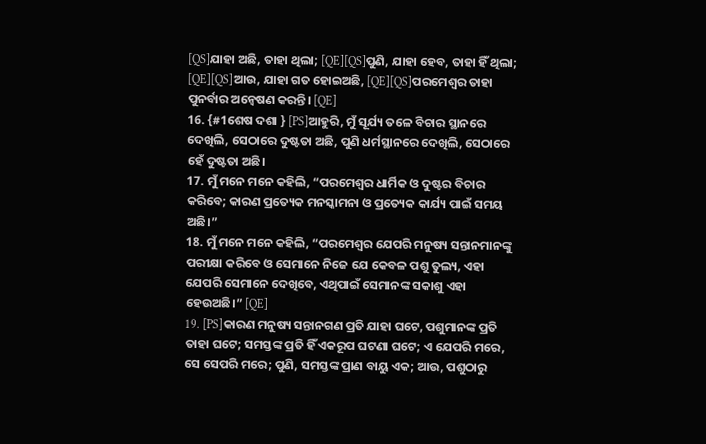[QS]ଯାହା ଅଛି, ତାହା ଥିଲା; [QE][QS]ପୁଣି, ଯାହା ହେବ, ତାହା ହିଁ ଥିଲା; [QE][QS]ଆଉ, ଯାହା ଗତ ହୋଇଅଛି, [QE][QS]ପରମେଶ୍ୱର ତାହା ପୁନର୍ବାର ଅନ୍ଵେଷଣ କରନ୍ତି। [QE]
16. {#1ଶେଷ ଦଶା } [PS]ଆହୁରି, ମୁଁ ସୂର୍ଯ୍ୟ ତଳେ ବିଚାର ସ୍ଥାନରେ ଦେଖିଲି, ସେଠାରେ ଦୁଷ୍ଟତା ଅଛି, ପୁଣି ଧର୍ମସ୍ଥାନରେ ଦେଖିଲି, ସେଠାରେ ହେଁ ଦୁଷ୍ଟତା ଅଛି।
17. ମୁଁ ମନେ ମନେ କହିଲି, “ପରମେଶ୍ୱର ଧାର୍ମିକ ଓ ଦୁଷ୍ଟର ବିଚାର କରିବେ; କାରଣ ପ୍ରତ୍ୟେକ ମନସ୍କାମନା ଓ ପ୍ରତ୍ୟେକ କାର୍ଯ୍ୟ ପାଇଁ ସମୟ ଅଛି।”
18. ମୁଁ ମନେ ମନେ କହିଲି, “ପରମେଶ୍ୱର ଯେପରି ମନୁଷ୍ୟ ସନ୍ତାନମାନଙ୍କୁ ପରୀକ୍ଷା କରିବେ ଓ ସେମାନେ ନିଜେ ଯେ କେବଳ ପଶୁ ତୁଲ୍ୟ, ଏହା ଯେପରି ସେମାନେ ଦେଖିବେ, ଏଥିପାଇଁ ସେମାନଙ୍କ ସକାଶୁ ଏହା ହେଉଅଛି।” [QE]
19. [PS]କାରଣ ମନୁଷ୍ୟ ସନ୍ତାନଗଣ ପ୍ରତି ଯାହା ଘଟେ, ପଶୁମାନଙ୍କ ପ୍ରତି ତାହା ଘଟେ; ସମସ୍ତଙ୍କ ପ୍ରତି ହିଁ ଏକରୂପ ଘଟଣା ଘଟେ; ଏ ଯେପରି ମରେ, ସେ ସେପରି ମରେ; ପୁଣି, ସମସ୍ତଙ୍କ ପ୍ରାଣ ବାୟୁ ଏକ; ଆଉ, ପଶୁଠାରୁ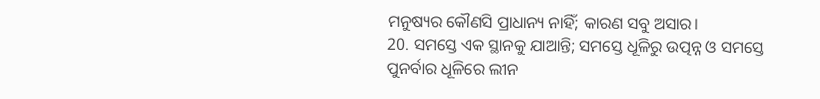ମନୁଷ୍ୟର କୌଣସି ପ୍ରାଧାନ୍ୟ ନାହିଁ; କାରଣ ସବୁ ଅସାର।
20. ସମସ୍ତେ ଏକ ସ୍ଥାନକୁ ଯାଆନ୍ତି; ସମସ୍ତେ ଧୂଳିରୁ ଉତ୍ପନ୍ନ ଓ ସମସ୍ତେ ପୁନର୍ବାର ଧୂଳିରେ ଲୀନ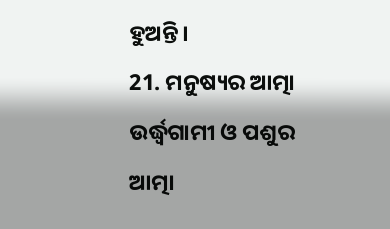ହୁଅନ୍ତି।
21. ମନୁଷ୍ୟର ଆତ୍ମା ଉର୍ଦ୍ଧ୍ୱଗାମୀ ଓ ପଶୁର ଆତ୍ମା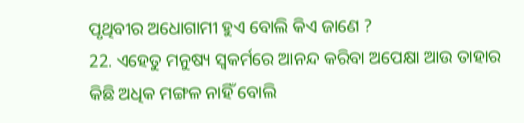ପୃଥିବୀର ଅଧୋଗାମୀ ହୁଏ ବୋଲି କିଏ ଜାଣେ ?
22. ଏହେତୁ ମନୁଷ୍ୟ ସ୍ୱକର୍ମରେ ଆନନ୍ଦ କରିବା ଅପେକ୍ଷା ଆଉ ତାହାର କିଛି ଅଧିକ ମଙ୍ଗଳ ନାହିଁ ବୋଲି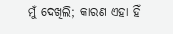ମୁଁ ଦେଖିଲି; କାରଣ ଏହା ହିଁ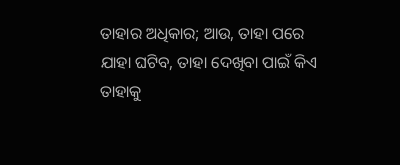ତାହାର ଅଧିକାର; ଆଉ, ତାହା ପରେ ଯାହା ଘଟିବ, ତାହା ଦେଖିବା ପାଇଁ କିଏ ତାହାକୁ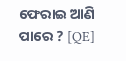ଫେରାଇ ଆଣି ପାରେ ? [QE]